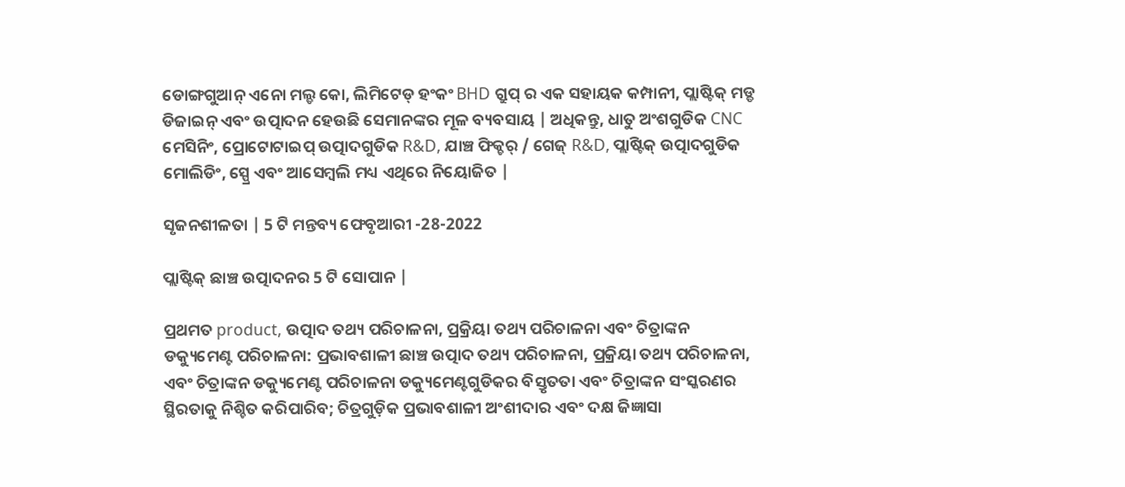ଡୋଙ୍ଗଗୁଆନ୍ ଏନୋ ମଲ୍ଡ କୋ, ଲିମିଟେଡ୍ ହଂକଂ BHD ଗ୍ରୁପ୍ ର ଏକ ସହାୟକ କମ୍ପାନୀ, ପ୍ଲାଷ୍ଟିକ୍ ମଡ୍ଡ ଡିଜାଇନ୍ ଏବଂ ଉତ୍ପାଦନ ହେଉଛି ସେମାନଙ୍କର ମୂଳ ବ୍ୟବସାୟ | ଅଧିକନ୍ତୁ, ଧାତୁ ଅଂଶଗୁଡିକ CNC ମେସିନିଂ, ପ୍ରୋଟୋଟାଇପ୍ ଉତ୍ପାଦଗୁଡିକ R&D, ଯାଞ୍ଚ ଫିକ୍ଚର୍ / ଗେଜ୍ R&D, ପ୍ଲାଷ୍ଟିକ୍ ଉତ୍ପାଦଗୁଡିକ ମୋଲିଡିଂ, ସ୍ପ୍ରେ ଏବଂ ଆସେମ୍ବଲି ମଧ୍ୟ ଏଥିରେ ନିୟୋଜିତ |

ସୃଜନଶୀଳତା | 5 ଟି ମନ୍ତବ୍ୟ ଫେବୃଆରୀ -28-2022

ପ୍ଲାଷ୍ଟିକ୍ ଛାଞ୍ଚ ଉତ୍ପାଦନର 5 ଟି ସୋପାନ |

ପ୍ରଥମତ product, ଉତ୍ପାଦ ତଥ୍ୟ ପରିଚାଳନା, ପ୍ରକ୍ରିୟା ତଥ୍ୟ ପରିଚାଳନା ଏବଂ ଚିତ୍ରାଙ୍କନ ଡକ୍ୟୁମେଣ୍ଟ ପରିଚାଳନା: ପ୍ରଭାବଶାଳୀ ଛାଞ୍ଚ ଉତ୍ପାଦ ତଥ୍ୟ ପରିଚାଳନା, ପ୍ରକ୍ରିୟା ତଥ୍ୟ ପରିଚାଳନା, ଏବଂ ଚିତ୍ରାଙ୍କନ ଡକ୍ୟୁମେଣ୍ଟ ପରିଚାଳନା ଡକ୍ୟୁମେଣ୍ଟଗୁଡିକର ବିସ୍ତୃତତା ଏବଂ ଚିତ୍ରାଙ୍କନ ସଂସ୍କରଣର ସ୍ଥିରତାକୁ ନିଶ୍ଚିତ କରିପାରିବ; ଚିତ୍ରଗୁଡ଼ିକ ପ୍ରଭାବଶାଳୀ ଅଂଶୀଦାର ଏବଂ ଦକ୍ଷ ଜିଜ୍ଞାସା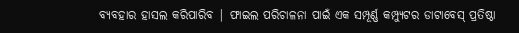ବ୍ୟବହାର ହାସଲ କରିପାରିବ | ଫାଇଲ ପରିଚାଳନା ପାଇଁ ଏକ ସମ୍ପୂର୍ଣ୍ଣ କମ୍ପ୍ୟୁଟର ଡାଟାବେସ୍ ପ୍ରତିଷ୍ଠା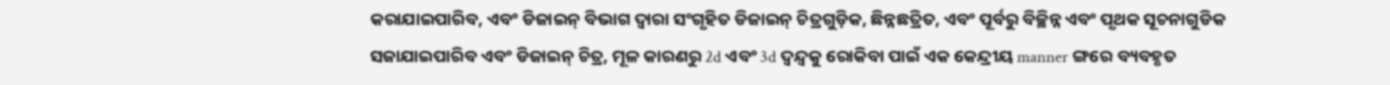କରାଯାଇପାରିବ, ଏବଂ ଡିଜାଇନ୍ ବିଭାଗ ଦ୍ୱାରା ସଂଗୃହିତ ଡିଜାଇନ୍ ଚିତ୍ରଗୁଡ଼ିକ, ଛିନ୍ନଛତ୍ରିତ, ଏବଂ ପୂର୍ବରୁ ବିଚ୍ଛିନ୍ନ ଏବଂ ପୃଥକ ସୂଚନାଗୁଡିକ ସଜାଯାଇପାରିବ ଏବଂ ଡିଜାଇନ୍ ଚିତ୍ର, ମୂଳ କାରଣରୁ 2d ଏବଂ 3d ଦ୍ୱନ୍ଦ୍ୱକୁ ରୋକିବା ପାଇଁ ଏକ କେନ୍ଦ୍ରୀୟ manner ଙ୍ଗରେ ବ୍ୟବହୃତ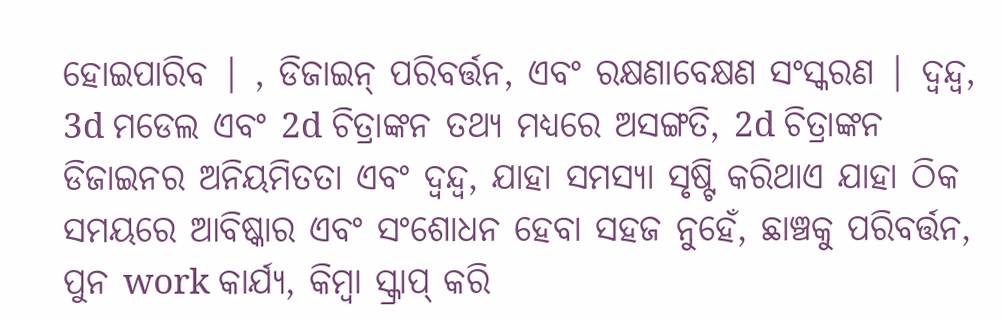ହୋଇପାରିବ | , ଡିଜାଇନ୍ ପରିବର୍ତ୍ତନ, ଏବଂ ରକ୍ଷଣାବେକ୍ଷଣ ସଂସ୍କରଣ | ଦ୍ୱନ୍ଦ୍ୱ, 3d ମଡେଲ ଏବଂ 2d ଚିତ୍ରାଙ୍କନ ତଥ୍ୟ ମଧ୍ୟରେ ଅସଙ୍ଗତି, 2d ଚିତ୍ରାଙ୍କନ ଡିଜାଇନର ଅନିୟମିତତା ଏବଂ ଦ୍ୱନ୍ଦ୍ୱ, ଯାହା ସମସ୍ୟା ସୃଷ୍ଟି କରିଥାଏ ଯାହା ଠିକ ସମୟରେ ଆବିଷ୍କାର ଏବଂ ସଂଶୋଧନ ହେବା ସହଜ ନୁହେଁ, ଛାଞ୍ଚକୁ ପରିବର୍ତ୍ତନ, ପୁନ work କାର୍ଯ୍ୟ, କିମ୍ବା ସ୍କ୍ରାପ୍ କରି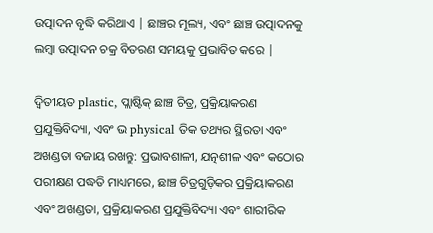ଉତ୍ପାଦନ ବୃଦ୍ଧି କରିଥାଏ | ଛାଞ୍ଚର ମୂଲ୍ୟ, ଏବଂ ଛାଞ୍ଚ ଉତ୍ପାଦନକୁ ଲମ୍ୱା ଉତ୍ପାଦନ ଚକ୍ର ବିତରଣ ସମୟକୁ ପ୍ରଭାବିତ କରେ |

ଦ୍ୱିତୀୟତ plastic, ପ୍ଲାଷ୍ଟିକ୍ ଛାଞ୍ଚ ଚିତ୍ର, ପ୍ରକ୍ରିୟାକରଣ ପ୍ରଯୁକ୍ତିବିଦ୍ୟା, ଏବଂ ଭ physical ତିକ ତଥ୍ୟର ସ୍ଥିରତା ଏବଂ ଅଖଣ୍ଡତା ବଜାୟ ରଖନ୍ତୁ: ପ୍ରଭାବଶାଳୀ, ଯତ୍ନଶୀଳ ଏବଂ କଠୋର ପରୀକ୍ଷଣ ପଦ୍ଧତି ମାଧ୍ୟମରେ, ଛାଞ୍ଚ ଚିତ୍ରଗୁଡ଼ିକର ପ୍ରକ୍ରିୟାକରଣ ଏବଂ ଅଖଣ୍ଡତା, ପ୍ରକ୍ରିୟାକରଣ ପ୍ରଯୁକ୍ତିବିଦ୍ୟା ଏବଂ ଶାରୀରିକ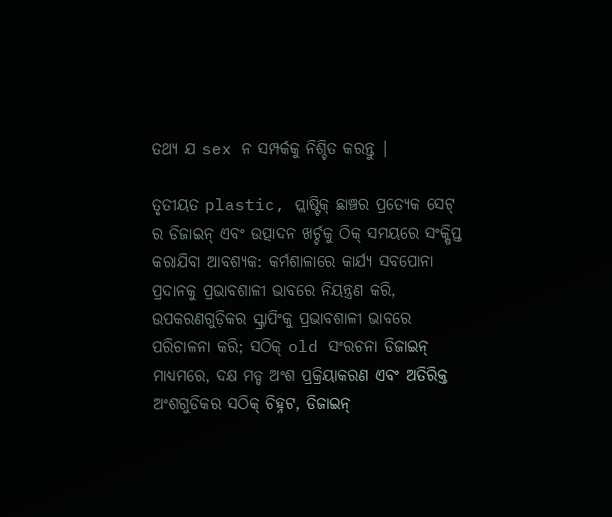ତଥ୍ୟ ଯ sex ନ ସମ୍ପର୍କକୁ ନିଶ୍ଚିତ କରନ୍ତୁ |

ତୃତୀୟତ plastic, ପ୍ଲାଷ୍ଟିକ୍ ଛାଞ୍ଚର ପ୍ରତ୍ୟେକ ସେଟ୍ ର ଡିଜାଇନ୍ ଏବଂ ଉତ୍ପାଦନ ଖର୍ଚ୍ଚକୁ ଠିକ୍ ସମୟରେ ସଂକ୍ଷିପ୍ତ କରାଯିବା ଆବଶ୍ୟକ: କର୍ମଶାଳାରେ କାର୍ଯ୍ୟ ସବପୋନା ପ୍ରଦାନକୁ ପ୍ରଭାବଶାଳୀ ଭାବରେ ନିୟନ୍ତ୍ରଣ କରି, ଉପକରଣଗୁଡ଼ିକର ସ୍କ୍ରାପିଂକୁ ପ୍ରଭାବଶାଳୀ ଭାବରେ ପରିଚାଳନା କରି; ସଠିକ୍ old ସଂରଚନା ଡିଜାଇନ୍ ମାଧ୍ୟମରେ, ଦକ୍ଷ ମଡ୍ଡ ଅଂଶ ପ୍ରକ୍ରିୟାକରଣ ଏବଂ ଅତିରିକ୍ତ ଅଂଶଗୁଡିକର ସଠିକ୍ ଚିହ୍ନଟ, ଡିଜାଇନ୍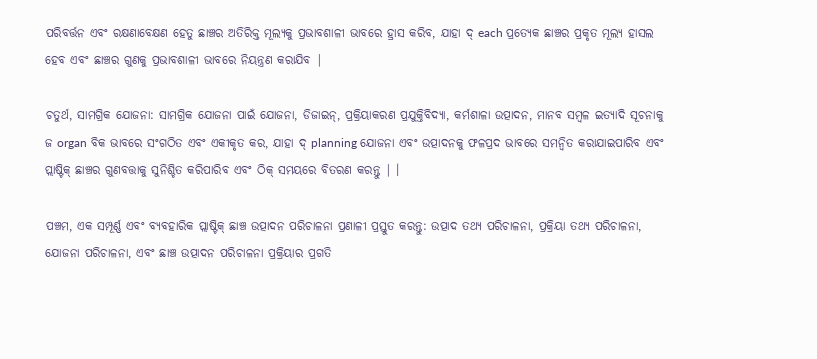ପରିବର୍ତ୍ତନ ଏବଂ ରକ୍ଷଣାବେକ୍ଷଣ ହେତୁ ଛାଞ୍ଚର ଅତିରିକ୍ତ ମୂଲ୍ୟକୁ ପ୍ରଭାବଶାଳୀ ଭାବରେ ହ୍ରାସ କରିବ, ଯାହା ଦ୍ each ପ୍ରତ୍ୟେକ ଛାଞ୍ଚର ପ୍ରକୃତ ମୂଲ୍ୟ ହାସଲ ହେବ ଏବଂ ଛାଞ୍ଚର ଗୁଣକୁ ପ୍ରଭାବଶାଳୀ ଭାବରେ ନିୟନ୍ତ୍ରଣ କରାଯିବ |

ଚତୁର୍ଥ, ସାମଗ୍ରିକ ଯୋଜନା: ସାମଗ୍ରିକ ଯୋଜନା ପାଇଁ ଯୋଜନା, ଡିଜାଇନ୍, ପ୍ରକ୍ରିୟାକରଣ ପ୍ରଯୁକ୍ତିବିଦ୍ୟା, କର୍ମଶାଳା ଉତ୍ପାଦନ, ମାନବ ସମ୍ବଳ ଇତ୍ୟାଦି ସୂଚନାକୁ ଜ organ ବିକ ଭାବରେ ସଂଗଠିତ ଏବଂ ଏକୀକୃତ କର, ଯାହା ଦ୍ planning ଯୋଜନା ଏବଂ ଉତ୍ପାଦନକୁ ଫଳପ୍ରଦ ଭାବରେ ସମନ୍ୱିତ କରାଯାଇପାରିବ ଏବଂ ପ୍ଲାଷ୍ଟିକ୍ ଛାଞ୍ଚର ଗୁଣବତ୍ତାକୁ ସୁନିଶ୍ଚିତ କରିପାରିବ ଏବଂ ଠିକ୍ ସମୟରେ ବିତରଣ କରନ୍ତୁ | ।

ପଞ୍ଚମ, ଏକ ସମ୍ପୂର୍ଣ୍ଣ ଏବଂ ବ୍ୟବହାରିକ ପ୍ଲାଷ୍ଟିକ୍ ଛାଞ୍ଚ ଉତ୍ପାଦନ ପରିଚାଳନା ପ୍ରଣାଳୀ ପ୍ରସ୍ତୁତ କରନ୍ତୁ: ଉତ୍ପାଦ ତଥ୍ୟ ପରିଚାଳନା, ପ୍ରକ୍ରିୟା ତଥ୍ୟ ପରିଚାଳନା, ଯୋଜନା ପରିଚାଳନା, ଏବଂ ଛାଞ୍ଚ ଉତ୍ପାଦନ ପରିଚାଳନା ପ୍ରକ୍ରିୟାର ପ୍ରଗତି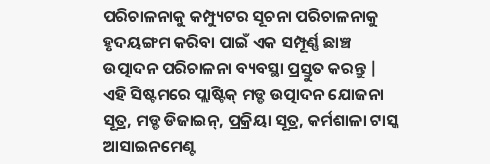ପରିଚାଳନାକୁ କମ୍ପ୍ୟୁଟର ସୂଚନା ପରିଚାଳନାକୁ ହୃଦୟଙ୍ଗମ କରିବା ପାଇଁ ଏକ ସମ୍ପୂର୍ଣ୍ଣ ଛାଞ୍ଚ ଉତ୍ପାଦନ ପରିଚାଳନା ବ୍ୟବସ୍ଥା ପ୍ରସ୍ତୁତ କରନ୍ତୁ | ଏହି ସିଷ୍ଟମରେ ପ୍ଲାଷ୍ଟିକ୍ ମଡ୍ଡ ଉତ୍ପାଦନ ଯୋଜନା ସୂତ୍ର, ମଡ୍ଡ ଡିଜାଇନ୍, ପ୍ରକ୍ରିୟା ସୂତ୍ର, କର୍ମଶାଳା ଟାସ୍କ ଆସାଇନମେଣ୍ଟ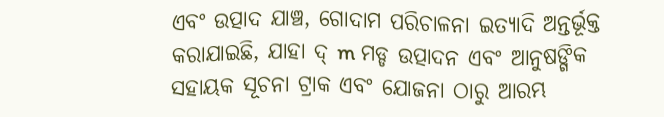ଏବଂ ଉତ୍ପାଦ ଯାଞ୍ଚ, ଗୋଦାମ ପରିଚାଳନା ଇତ୍ୟାଦି ଅନ୍ତର୍ଭୂକ୍ତ କରାଯାଇଛି, ଯାହା ଦ୍ m ମଡ୍ଡ ଉତ୍ପାଦନ ଏବଂ ଆନୁଷଙ୍ଗିକ ସହାୟକ ସୂଚନା ଟ୍ରାକ ଏବଂ ଯୋଜନା ଠାରୁ ଆରମ୍ଭ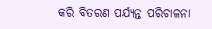କରି ବିତରଣ ପର୍ଯ୍ୟନ୍ତ ପରିଚାଳନା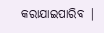କରାଯାଇପାରିବ |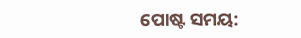ପୋଷ୍ଟ ସମୟ: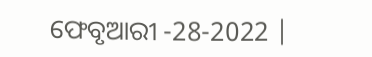ଫେବୃଆରୀ -28-2022 |